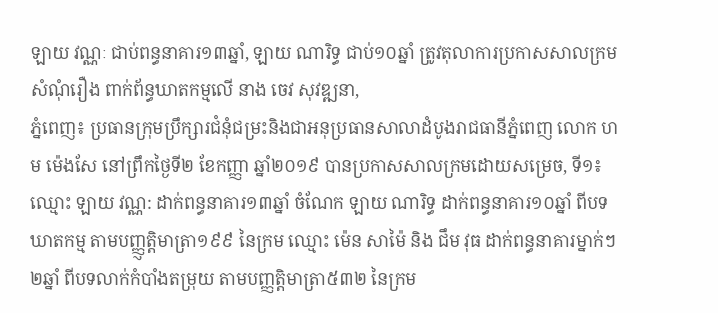ឡាយ វណ្ណៈ ជាប់ពន្ធនាគារ១៣ឆ្នាំ, ឡាយ ណារិទ្ធ ជាប់១០ឆ្នាំ ត្រូវតុលាការប្រកាសសាលក្រមសំណុំរឿង ពាក់ព័ន្ធឃាតកម្មលើ នាង ចេវ សុវឌ្ឍនា,
ភ្នំពេញ៖ ប្រធានក្រុមប្រឹក្សារជំនុំជម្រះនិងជាអនុប្រធានសាលាដំបូងរាជធានីភ្នំពេញ លោក ហម ម៉េងសែ នៅព្រឹកថ្ងៃទី២ ខែកញ្ញា ឆ្នាំ២០១៩ បានប្រកាសសាលក្រមដោយសម្រេច, ទី១៖ ឈ្មោះ ឡាយ វណ្ណ: ដាក់ពន្ធនាគារ១៣ឆ្នាំ ចំណែក ឡាយ ណារិទ្ធ ដាក់ពន្ធនាគារ១០ឆ្នាំ ពីបទឃាតកម្ម តាមបញ្ញ្ញត្តិមាត្រា១៩៩ នៃក្រម ឈ្មោះ ម៉េន សាម៉ៃ និង ជឹម វុធ ដាក់ពន្ធនាគារម្នាក់ៗ២ឆ្នាំ ពីបទលាក់កំបាំងតម្រុយ តាមបញ្ញត្តិមាត្រា៥៣២ នៃក្រម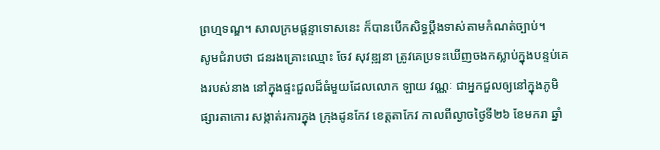ព្រហ្មទណ្ឌ។ សាលក្រមផ្តន្ទាទោសនេះ ក៏បានបើកសិទ្ធប្តឹងទាស់តាមកំណត់ច្បាប់។
សូមជំរាបថា ជនរងគ្រោះឈ្មោះ ចែវ សុវឌ្ឍនា ត្រូវគេប្រទះឃើញចងកស្លាប់ក្នុងបន្ទប់គេងរបស់នាង នៅក្នុងផ្ទះជួលដ៏ធំមួយដែលលោក ឡាយ វណ្ណៈ ជាអ្នកជួលឲ្យនៅក្នុងភូមិផ្សារតាកោរ សង្កាត់រការក្នុង ក្រុងដូនកែវ ខេត្តតាកែវ កាលពីល្ងាចថ្ងៃទី២៦ ខែមករា ឆ្នាំ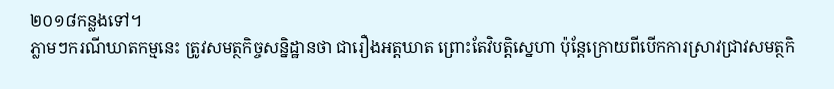២០១៨កន្លងទៅ។
ភ្លាមៗករណីឃាតកម្មនេះ ត្រូវសមត្ថកិច្ចសន្និដ្ឋានថា ជារឿងអត្តឃាត ព្រោះតែវិបត្តិស្នេហា ប៉ុន្ដែក្រោយពីបើកការស្រាវជ្រាវសមត្ថកិ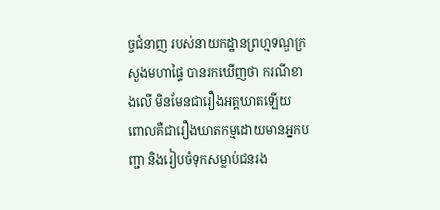ច្ចជំនាញ របស់នាយកដ្ឋានព្រហ្មទណ្ឌក្រសួងមហាផ្ទៃ បានរកឃើញថា ករណីខាងលើ មិនមែនជារឿងអត្តឃាតឡើយ ពោលគឺជារឿងឃាតកម្មដោយមានអ្នកបញ្ជា និងរៀបចំទុកសម្លាប់ជនរង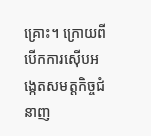គ្រោះ។ ក្រោយពីបើកការស៊ើបអង្កេតសមត្ដកិច្ចជំនាញ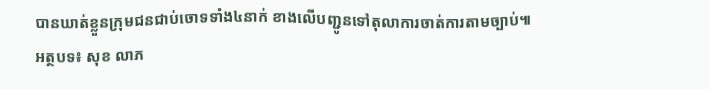បានឃាត់ខ្លួនក្រុមជនជាប់ចោទទាំង៤នាក់ ខាងលើបញ្ជូនទៅតុលាការចាត់ការតាមច្បាប់៕
អត្ថបទ៖ សុខ លាភ